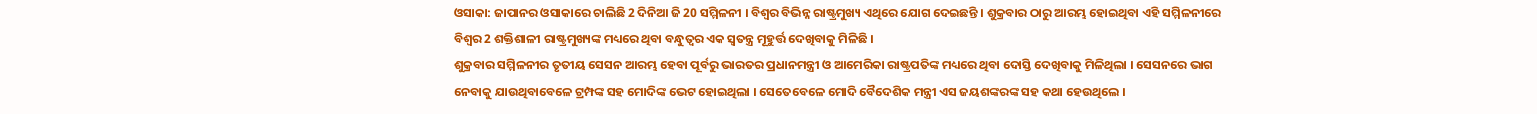ଓସାକା: ଜାପାନର ଓସାକାରେ ଚାଲିଛି 2 ଦିନିଆ ଜି 20 ସମ୍ମିଳନୀ । ବିଶ୍ବର ବିଭିନ୍ନ ରାଷ୍ଟ୍ରମୁଖ୍ୟ ଏଥିରେ ଯୋଗ ଦେଇଛନ୍ତି । ଶୁକ୍ରବାର ଠାରୁ ଆରମ୍ଭ ହୋଇଥିବା ଏହି ସମ୍ମିଳନୀରେ ବିଶ୍ବର 2 ଶକ୍ତିଶାଳୀ ରାଷ୍ଟ୍ରମୁଖ୍ୟଙ୍କ ମଧ୍ୟରେ ଥିବା ବନ୍ଧୁତ୍ବର ଏକ ସ୍ବତନ୍ତ୍ର ମୂହୁର୍ତ୍ତ ଦେଖିବାକୁ ମିଳିଛି ।
ଶୁକ୍ରବାର ସମ୍ମିଳନୀର ତୃତୀୟ ସେସନ ଆରମ୍ଭ ହେବା ପୂର୍ବରୁ ଭାରତର ପ୍ରଧାନମନ୍ତ୍ରୀ ଓ ଆମେରିକା ରାଷ୍ଟ୍ରପତିଙ୍କ ମଧ୍ୟରେ ଥିବା ଦୋସ୍ତି ଦେଖିବାକୁ ମିଳିଥିଲା । ସେସନରେ ଭାଗ ନେବାକୁ ଯାଉଥିବାବେଳେ ଟ୍ରମ୍ପଙ୍କ ସହ ମୋଦିଙ୍କ ଭେଟ ହୋଇଥିଲା । ସେତେବେଳେ ମୋଦି ବୈଦେଶିକ ମନ୍ତ୍ରୀ ଏସ ଜୟଶଙ୍କରଙ୍କ ସହ କଥା ହେଉଥିଲେ ।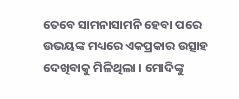ତେବେ ସାମନାସାମନି ହେବା ପରେ ଉଭୟଙ୍କ ମଧ୍ୟରେ ଏକପ୍ରକାର ଉତ୍ସାହ ଦେଖିବାକୁ ମିଳିଥିଲା । ମୋଦିଙ୍କୁ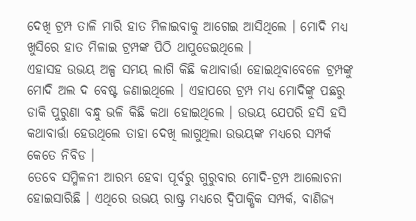ଦେଖି ଟ୍ରମ୍ପ ତାଳି ମାରି ହାତ ମିଳାଇବାକୁ ଆଗେଇ ଆସିଥିଲେ । ମୋଦି ମଧ୍ୟ ଖୁସିରେ ହାତ ମିଳାଇ ଟ୍ରମ୍ପଙ୍କ ପିଠି ଥାପୁଡେଇଥିଲେ ।
ଏହାସହ ଉଭୟ ଅଳ୍ପ ସମୟ ଲାଗି କିଛି କଥାବାର୍ତ୍ତା ହୋଇଥିବାବେଳେ ଟ୍ରମ୍ପଙ୍କୁ ମୋଦି ଅଲ ଦ ବେଷ୍ଟ ଜଣାଇଥିଲେ । ଏହାପରେ ଟ୍ରମ୍ପ ମଧ୍ୟ ମୋଦିଙ୍କୁ ପଛରୁ ଡାକି ପୁରୁଣା ବନ୍ଧୁ ଭଳି କିଛି କଥା ହୋଇଥିଲେ । ଉଭୟ ଯେପରି ହସି ହସି କଥାବାର୍ତ୍ତା ହେଉଥିଲେ ତାହା ଦେଖି ଲାଗୁଥିଲା ଉଭୟଙ୍କ ମଧ୍ୟରେ ସମ୍ପର୍କ କେତେ ନିବିଡ ।
ତେବେ ସମ୍ମିଳନୀ ଆରମ୍ଭ ହେବା ପୂର୍ବରୁ ଗୁରୁବାର ମୋଦି-ଟ୍ରମ୍ପ ଆଲୋଚନା ହୋଇସାରିଛି । ଏଥିରେ ଉଭୟ ରାଷ୍ଟ୍ର ମଧ୍ୟରେ ଦ୍ବିପାକ୍ଷିକ ସମ୍ପର୍କ, ବାଣିଜ୍ୟ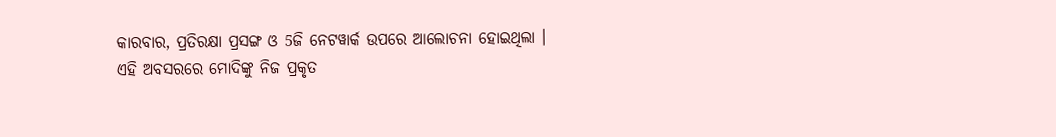କାରବାର, ପ୍ରତିରକ୍ଷା ପ୍ରସଙ୍ଗ ଓ 5ଜି ନେଟୱାର୍କ ଉପରେ ଆଲୋଚନା ହୋଇଥିଲା । ଏହି ଅବସରରେ ମୋଦିଙ୍କୁ ନିଜ ପ୍ରକୃତ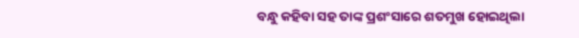ବନ୍ଧୁ କହିବା ସହ ତାଙ୍କ ପ୍ରଶଂସାରେ ଶତମୁଖ ହୋଇଥିଲା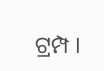ଟ୍ରମ୍ପ ।